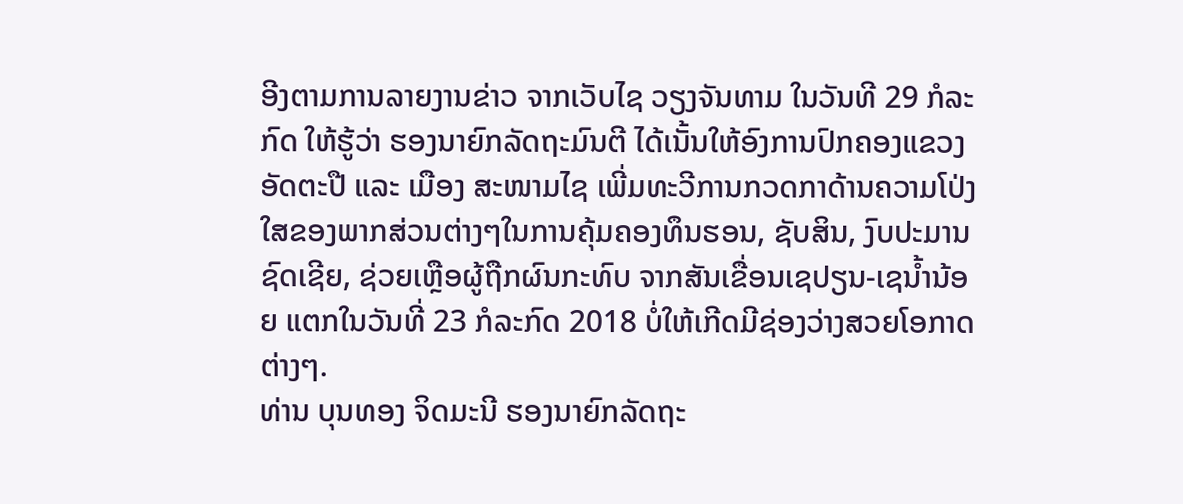ອີງຕາມການລາຍງານຂ່າວ ຈາກເວັບໄຊ ວຽງຈັນທາມ ໃນວັນທີ 29 ກໍລະກົດ ໃຫ້ຮູ້ວ່າ ຮອງນາຍົກລັດຖະມົນຕີ ໄດ້ເນັ້ນໃຫ້ອົງການປົກຄອງແຂວງອັດຕະປື ແລະ ເມືອງ ສະໜາມໄຊ ເພີ່ມທະວີການກວດກາດ້ານຄວາມໂປ່ງໃສຂອງພາກສ່ວນຕ່າງໆໃນການຄຸ້ມຄອງທຶນຮອນ, ຊັບສິນ, ງົບປະມານຊົດເຊີຍ, ຊ່ວຍເຫຼືອຜູ້ຖືກຜົນກະທົບ ຈາກສັນເຂື່ອນເຊປຽນ-ເຊນໍ້ານ້ອຍ ແຕກໃນວັນທີ່ 23 ກໍລະກົດ 2018 ບໍ່ໃຫ້ເກີດມີຊ່ອງວ່າງສວຍໂອກາດຕ່າງໆ.
ທ່ານ ບຸນທອງ ຈິດມະນີ ຮອງນາຍົກລັດຖະ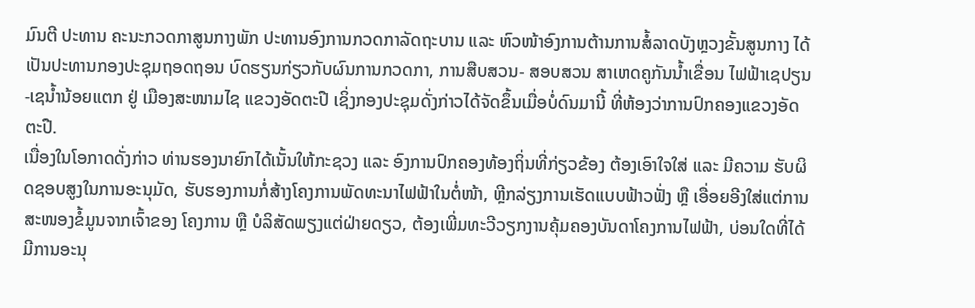ມົນຕີ ປະທານ ຄະນະກວດກາສູນກາງພັກ ປະທານອົງການກວດກາລັດຖະບານ ແລະ ຫົວໜ້າອົງການຕ້ານການສໍ້ລາດບັງຫຼວງຂັ້ນສູນກາງ ໄດ້ເປັນປະທານກອງປະຊຸມຖອດຖອນ ບົດຮຽນກ່ຽວກັບຜົນການກວດກາ, ການສືບສວນ- ສອບສວນ ສາເຫດຄູກັນນ້ຳເຂື່ອນ ໄຟຟ້າເຊປຽນ-ເຊນ້ຳນ້ອຍແຕກ ຢູ່ ເມືອງສະໜາມໄຊ ແຂວງອັດຕະປື ເຊິ່ງກອງປະຊຸມດັ່ງກ່າວໄດ້ຈັດຂຶ້ນເມື່ອບໍ່ດົນມານີ້ ທີ່ຫ້ອງວ່າການປົກຄອງແຂວງອັດຕະປື.
ເນື່ອງໃນໂອກາດດັ່ງກ່າວ ທ່ານຮອງນາຍົກໄດ້ເນັ້ນໃຫ້ກະຊວງ ແລະ ອົງການປົກຄອງທ້ອງຖິ່ນທີ່ກ່ຽວຂ້ອງ ຕ້ອງເອົາໃຈໃສ່ ແລະ ມີຄວາມ ຮັບຜິດຊອບສູງໃນການອະນຸມັດ, ຮັບຮອງການກໍ່ສ້າງໂຄງການພັດທະນາໄຟຟ້າໃນຕໍ່ໜ້າ, ຫຼີກລ່ຽງການເຮັດແບບຟ້າວຟັ່ງ ຫຼື ເອື່ອຍອີງໃສ່ແຕ່ການສະໜອງຂໍ້ມູນຈາກເຈົ້າຂອງ ໂຄງການ ຫຼື ບໍລິສັດພຽງແຕ່ຝ່າຍດຽວ, ຕ້ອງເພີ່ມທະວີວຽກງານຄຸ້ມຄອງບັນດາໂຄງການໄຟຟ້າ, ບ່ອນໃດທີ່ໄດ້ມີການອະນຸ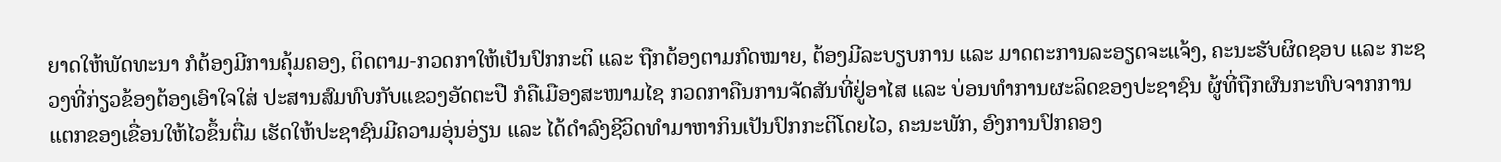ຍາດໃຫ້ພັດທະນາ ກໍຕ້ອງມີການຄຸ້ມຄອງ, ຕິດຕາມ-ກວດກາໃຫ້ເປັນປົກກະຕິ ແລະ ຖືກຕ້ອງຕາມກົດໝາຍ, ຕ້ອງມີລະບຽບການ ແລະ ມາດຕະການລະອຽດຈະແຈ້ງ, ຄະນະຮັບຜິດຊອບ ແລະ ກະຊວງທີ່ກ່ຽວຂ້ອງຕ້ອງເອົາໃຈໃສ່ ປະສານສົມທົບກັບແຂວງອັດຕະປື ກໍຄືເມືອງສະໜາມໄຊ ກວດກາຄືນການຈັດສັນທີ່ຢູ່ອາໄສ ແລະ ບ່ອນທໍາການຜະລິດຂອງປະຊາຊົນ ຜູ້ທີ່ຖືກຜົນກະທົບຈາກການແຕກຂອງເຂື່ອນໃຫ້ໄວຂຶ້ນຕື່ມ ເຮັດໃຫ້ປະຊາຊົນມີຄວາມອຸ່ນອ່ຽນ ແລະ ໄດ້ດໍາລົງຊີວິດທໍາມາຫາກິນເປັນປົກກະຕິໂດຍໄວ, ຄະນະພັກ, ອົງການປົກຄອງ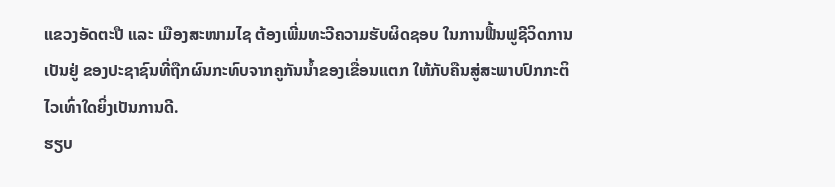ແຂວງອັດຕະປື ແລະ ເມືອງສະໜາມໄຊ ຕ້ອງເພີ່ມທະວີຄວາມຮັບຜິດຊອບ ໃນການຟື້ນຟູຊີວິດການເປັນຢູ່ ຂອງປະຊາຊົນທີ່ຖືກຜົນກະທົບຈາກຄູກັນນ້ຳຂອງເຂື່ອນແຕກ ໃຫ້ກັບຄືນສູ່ສະພາບປົກກະຕິໄວເທົ່າໃດຍິ່ງເປັນການດີ.
ຮຽບ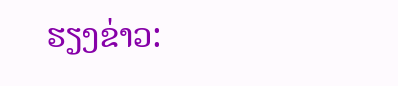ຮຽງຂ່າວ: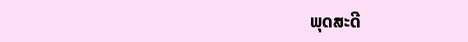ພຸດສະດີ